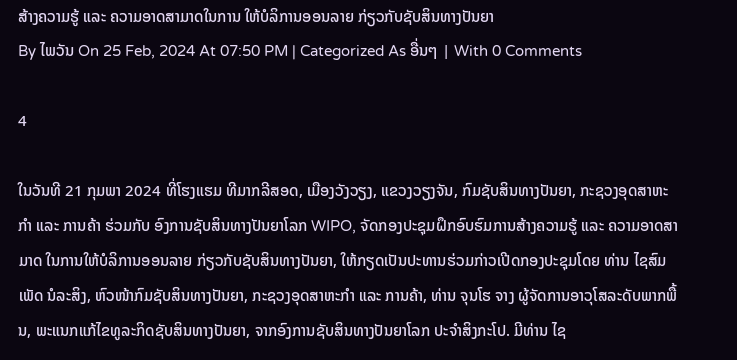ສ້າງຄວາມຮູ້ ແລະ ຄວາມອາດສາມາດໃນການ ໃຫ້ບໍລິການອອນລາຍ ກ່ຽວກັບຊັບສິນທາງປັນຍາ
By ໄພວັນ On 25 Feb, 2024 At 07:50 PM | Categorized As ອື່ນໆ | With 0 Comments

4

ໃນວັນທີ 21 ກຸມພາ 2024 ທີ່ໂຮງແຮມ ທີມາກລີສອດ, ເມືອງວັງວຽງ, ແຂວງວຽງຈັນ, ກົມຊັບສິນທາງປັນຍາ, ກະຊວງອຸດສາຫະກໍາ ແລະ ການຄ້າ ຮ່ວມກັບ ອົງການຊັບສິນທາງປັນຍາໂລກ WIPO, ຈັດກອງປະຊຸມຝຶກອົບຮົມການສ້າງຄວາມຮູ້ ແລະ ຄວາມອາດສາມາດ ໃນການໃຫ້ບໍລິການອອນລາຍ ກ່ຽວກັບຊັບສິນທາງປັນຍາ, ໃຫ້ກຽດເປັນປະທານຮ່ວມກ່າວເປີດກອງປະຊຸມໂດຍ ທ່ານ ໄຊສົມເພັດ ນໍລະສິງ, ຫົວໜ້າກົມຊັບສິນທາງປັນຍາ, ກະຊວງອຸດສາຫະກໍາ ແລະ ການຄ້າ, ທ່ານ ຈຸນໂຮ ຈາງ ຜູ້ຈັດການອາວຸໂສລະດັບພາກພື້ນ, ພະແນກແກ້ໄຂທູລະກິດຊັບສິນທາງປັນຍາ, ຈາກອົງການຊັບສິນທາງປັນຍາໂລກ ປະຈໍາສິງກະໂປ. ມີທ່ານ ໄຊ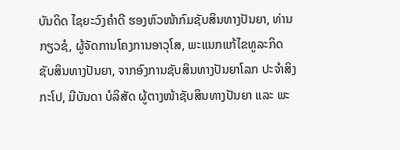ບັນດິດ ໄຊຍະວົງຄໍາດີ ຮອງຫົວໜ້າກົມຊັບສິນທາງປັນຍາ, ທ່ານ ກຽວຊໍ, ຜູ້ຈັດການໂຄງການອາວຸໂສ, ພະແນກແກ້ໄຂທູລະກິດຊັບສິນທາງປັນຍາ, ຈາກອົງການຊັບສິນທາງປັນຍາໂລກ ປະຈໍາສິງກະໂປ, ມີບັນດາ ບໍລິສັດ ຜູ້ຕາງໜ້າຊັບສິນທາງປັນຍາ ແລະ ພະ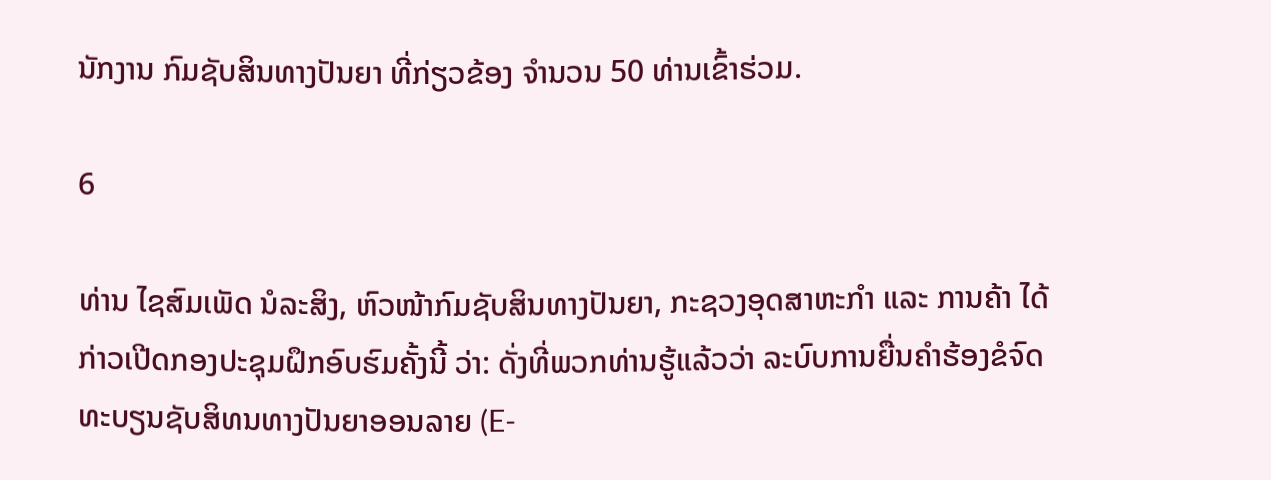ນັກງານ ກົມຊັບສິນທາງປັນຍາ ທີ່ກ່ຽວຂ້ອງ ຈໍານວນ 50 ທ່ານເຂົ້າຮ່ວມ.

6

ທ່ານ ໄຊສົມເພັດ ນໍລະສິງ, ຫົວໜ້າກົມຊັບສິນທາງປັນຍາ, ກະຊວງອຸດສາຫະກໍາ ແລະ ການຄ້າ ໄດ້ກ່າວເປີດກອງປະຊຸມຝຶກອົບຮົມຄັ້ງນີ້ ວ່າ: ດັ່ງທີ່ພວກທ່ານຮູ້ແລ້ວວ່າ ລະບົບການຍື່ນຄໍາຮ້ອງຂໍຈົດທະບຽນຊັບສິທນທາງປັນຍາອອນລາຍ (E-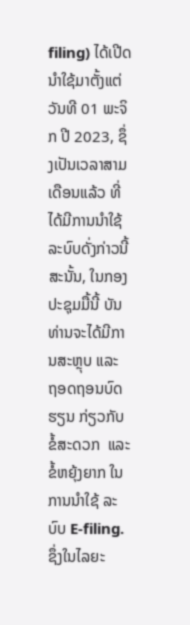filing) ໄດ້ເປີດນໍາໃຊ້ມາຕັ້ງແຕ່ ວັນທີ 01 ພະຈິກ ປີ 2023, ຊຶ່ງເປັນເວລາສາມເດືອນແລ້ວ ທີ່ໄດ້ມີການນໍາໃຊ້ລະບົບດັ່ງກ່າວນີ້ ສະນັ້ນ, ໃນກອງປະຊຸມມື້ນີ້ ບັນທ່ານຈະໄດ້ມີການສະຫຼຸບ ແລະ ຖອດຖອນບົດຮຽນ ກ່ຽວກັບຂໍ້ສະດວກ  ແລະ ຂໍ້ຫຍຸ້ງຍາກ ໃນການນໍາໃຊ້ ລະບົບ E-filing. ຊຶ່ງໃນໄລຍະ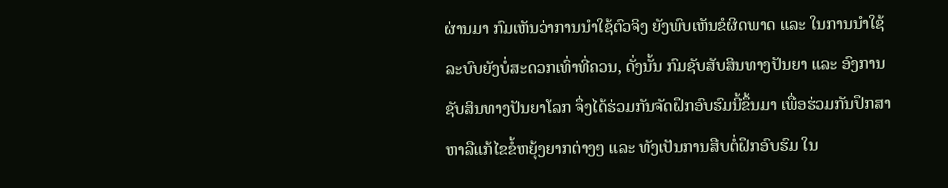ຜ່ານມາ ກົມເຫັນວ່າການນໍາໃຊ້ຕົວຈິງ ຍັງພົບເຫັນຂໍຜິດພາດ ແລະ ໃນການນໍາໃຊ້ລະບົບຍັງບໍ່ສະດວກເທົ່າທີ່ຄວນ, ດັ່ງນັ້ນ ກົມຊັບສັບສິນທາງປັນຍາ ແລະ ອົງການຊັບສິນທາງປັນຍາໂລກ ຈຶ່ງໄດ້ຮ່ວມກັນຈັດຝຶກອົບຮົມນີ້ຂຶ້ນມາ ເພື່ອຮ່ວມກັນປຶກສາຫາລືແກ້ໄຂຂໍ້ຫຍຸ້ງຍາກຕ່າງໆ ແລະ ທັງເປັນການສືບຕໍ່ຝຶກອົບຮົມ ໃນ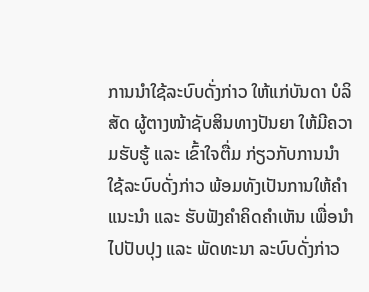ການນໍາໃຊ້ລະບົບດັ່ງກ່າວ ໃຫ້ແກ່ບັນດາ ບໍລິສັດ ຜູ້ຕາງໜ້າຊັບສິນທາງປັນຍາ ໃຫ້ມີຄວາມຮັບຮູ້ ແລະ ເຂົ້າໃຈຕື່ມ ກ່ຽວກັບການນໍາໃຊ້ລະບົບດັ່ງກ່າວ ພ້ອມທັງເປັນການໃຫ້ຄຳແນະນຳ ແລະ ຮັບຟັງຄຳຄິດຄຳເຫັນ ເພື່ອນໍາໄປປັບປຸງ ແລະ ພັດທະນາ ລະບົບດັ່ງກ່າວ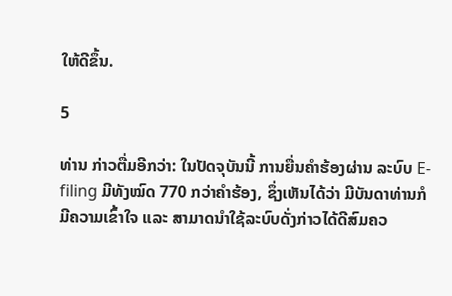ໃຫ້ດີຂຶ້ນ.

5

ທ່ານ ກ່າວຕື່ມອີກວ່າ: ໃນປັດຈຸບັນນີ້ ການຍື່ນຄໍາຮ້ອງຜ່ານ ລະບົບ E-filing ມີທັງໝົດ 770 ກວ່າຄໍາຮ້ອງ, ຊຶ່ງເຫັນໄດ້ວ່າ ມີບັນດາທ່ານກໍມີຄວາມເຂົ້າໃຈ ແລະ ສາມາດນໍາໃຊ້ລະບົບດັ່ງກ່າວໄດ້ດີສົມຄວ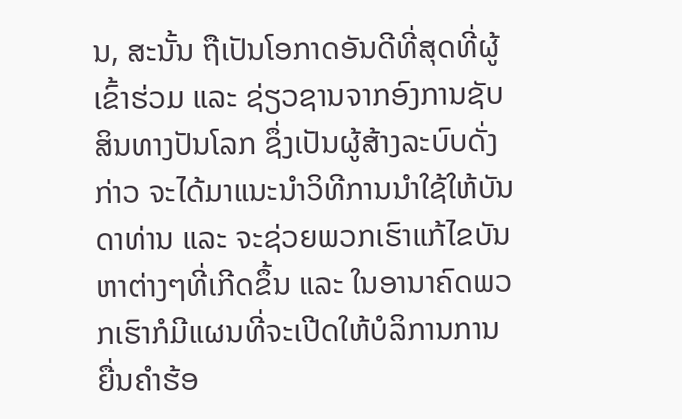ນ, ສະນັ້ນ ຖືເປັນໂອກາດອັນດີທີ່ສຸດທີ່ຜູ້ເຂົ້າຮ່ວມ ແລະ ຊ່ຽວຊານຈາກອົງການຊັບສິນທາງປັນໂລກ ຊຶ່ງເປັນຜູ້ສ້າງລະບົບດັ່ງກ່າວ ຈະໄດ້ມາແນະນໍາວິທີການນໍາໃຊ້ໃຫ້ບັນດາທ່ານ ແລະ ຈະຊ່ວຍພວກເຮົາແກ້ໄຂບັນຫາຕ່າງໆທີ່ເກີດຂຶ້ນ ແລະ ໃນອານາຄົດພວກເຮົາກໍມີແຜນທີ່ຈະເປີດໃຫ້ບໍລິການການຍື່ນຄໍາຮ້ອ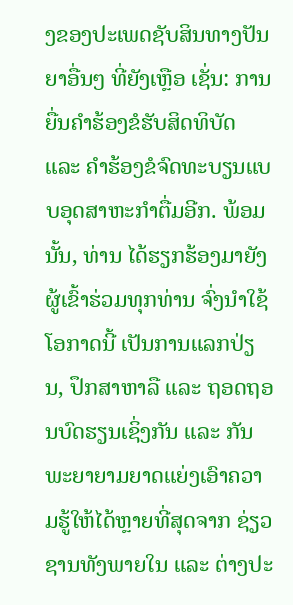ງຂອງປະເພດຊັບສິນທາງປັນຍາອື່ນໆ ທີ່ຍັງເຫຼືອ ເຊັ່ນ: ການຍື່ນຄໍາຮ້ອງຂໍຮັບສິດທິບັດ ແລະ ຄໍາຮ້ອງຂໍຈົດທະບຽນແບບອຸດສາຫະກໍາຕື່ມອີກ. ພ້ອມນັ້ນ, ທ່ານ ໄດ້ຮຽກຮ້ອງມາຍັງຜູ້ເຂົ້າຮ່ວມທຸກທ່ານ ຈົ່ງນໍາໃຊ້ໂອກາດນີ້ ເປັນການແລກປ່ຽນ, ປຶກສາຫາລື ແລະ ຖອດຖອນບົດຮຽນເຊິ່ງກັນ ແລະ ກັນ ພະຍາຍາມຍາດແຍ່ງເອົາຄວາມຮູ້ໃຫ້ໄດ້ຫຼາຍທີ່ສຸດຈາກ ຊ່ຽວຊານທັງພາຍໃນ ແລະ ຕ່າງປະ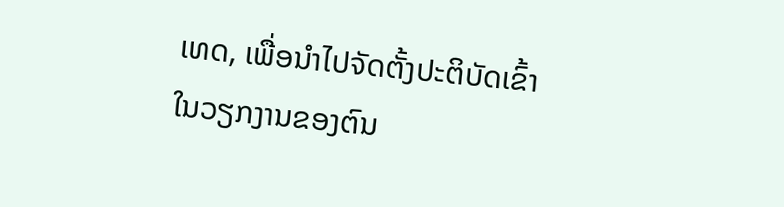ເທດ, ເພື່ອນໍາໄປຈັດຕັ້ງປະຕິບັດເຂົ້າໃນວຽກງານຂອງຕົນ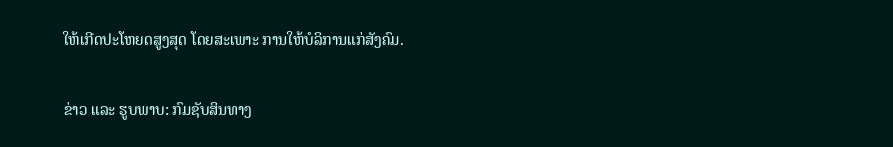ໃຫ້ເກີດປະໂຫຍດສູງສຸດ ໂດຍສະເພາະ ການໃຫ້ບໍລິການແກ່ສັງຄົມ.

ຂ່າວ ແລະ ຮູບພາບ: ກົມຊັບສິນທາງ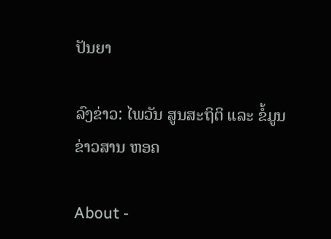ປັນຍາ

ລົງຂ່າວ: ໄພວັນ ສູນສະຖິຕິ ແລະ ຂໍ້ມູນຂ່າວສານ ຫອຄ

About -